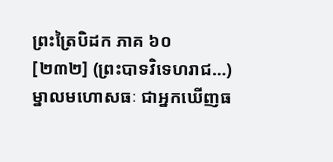ព្រះត្រៃបិដក ភាគ ៦០
[២៣២] (ព្រះបាទវិទេហរាជ…) ម្នាលមហោសធៈ ជាអ្នកឃើញធ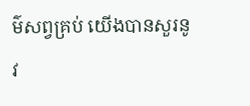ម៌សព្វគ្រប់ យើងបានសួរនូវ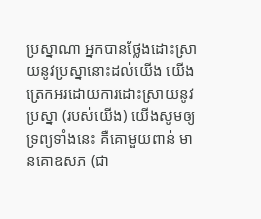ប្រស្នាណា អ្នកបានថ្លែងដោះស្រាយនូវប្រស្នានោះដល់យើង យើងត្រេកអរដោយការដោះស្រាយនូវប្រស្នា (របស់យើង) យើងសូមឲ្យទ្រព្យទាំងនេះ គឺគោមួយពាន់ មានគោឧសភ (ជា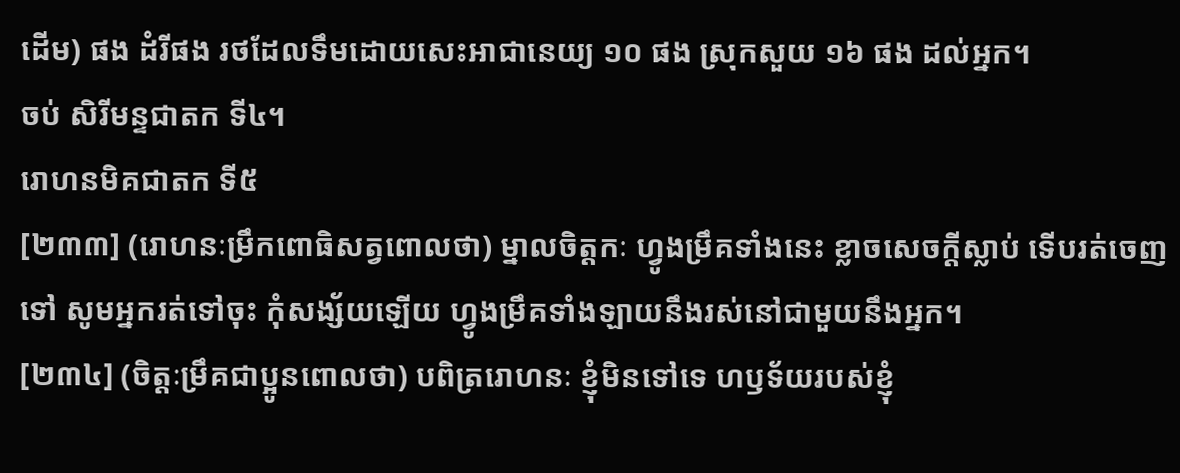ដើម) ផង ដំរីផង រថដែលទឹមដោយសេះអាជានេយ្យ ១០ ផង ស្រុកសួយ ១៦ ផង ដល់អ្នក។
ចប់ សិរីមន្ទជាតក ទី៤។
រោហនមិគជាតក ទី៥
[២៣៣] (រោហនៈម្រឹកពោធិសត្វពោលថា) ម្នាលចិត្តកៈ ហ្វូងម្រឹគទាំងនេះ ខ្លាចសេចក្តីស្លាប់ ទើបរត់ចេញទៅ សូមអ្នករត់ទៅចុះ កុំសង្ស័យឡើយ ហ្វូងម្រឹគទាំងឡាយនឹងរស់នៅជាមួយនឹងអ្នក។
[២៣៤] (ចិត្តៈម្រឹគជាប្អូនពោលថា) បពិត្ររោហនៈ ខ្ញុំមិនទៅទេ ហឫទ័យរបស់ខ្ញុំ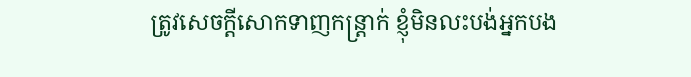ត្រូវសេចក្តីសោកទាញកន្ត្រាក់ ខ្ញុំមិនលះបង់អ្នកបង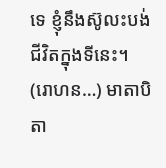ទេ ខ្ញុំនឹងស៊ូលះបង់ជីវិតក្នុងទីនេះ។
(រោហន…) មាតាបិតា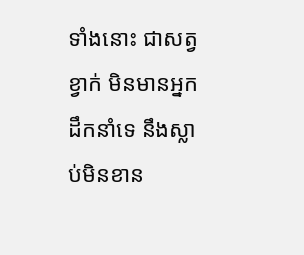ទាំងនោះ ជាសត្វខ្វាក់ មិនមានអ្នកដឹកនាំទេ នឹងស្លាប់មិនខាន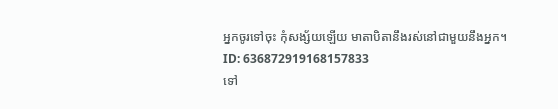អ្នកចូរទៅចុះ កុំសង្ស័យឡើយ មាតាបិតានឹងរស់នៅជាមួយនឹងអ្នក។
ID: 636872919168157833
ទៅ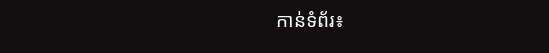កាន់ទំព័រ៖